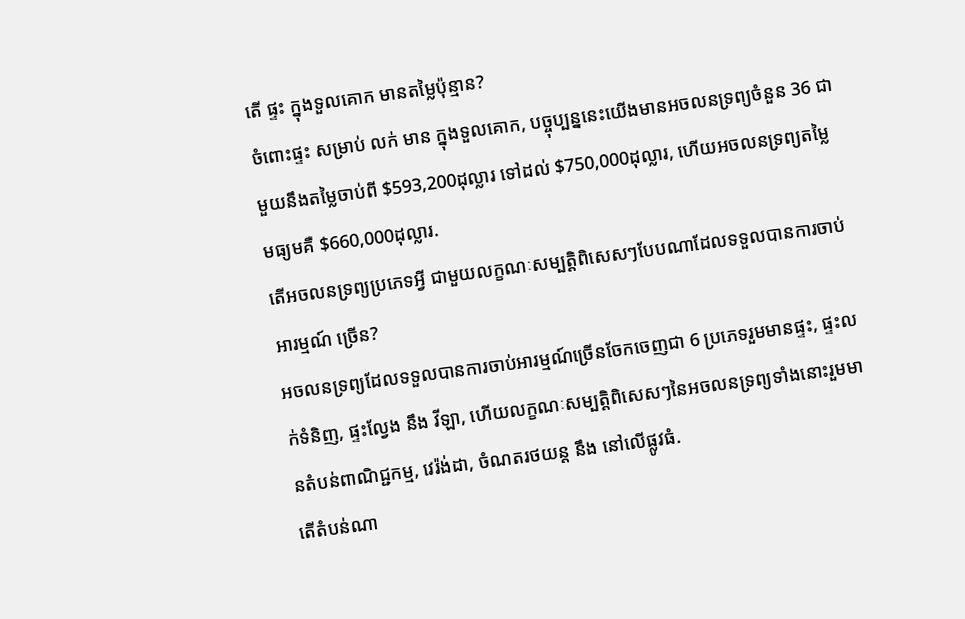តើ ផ្ទះ ក្នុងទួលគោក មានតម្លៃប៉ុន្មាន?
ចំពោះផ្ទះ សម្រាប់ លក់ មាន ក្នុងទួលគោក, បច្ចុប្បន្ននេះយើងមានអចលនទ្រព្យចំនួន 36 ជាមួយនឹងតម្លៃចាប់ពី $593,200ដុល្លារ ទៅដល់ $750,000ដុល្លារ, ហើយអចលនទ្រព្យតម្លៃមធ្យមគឺ $660,000ដុល្លារ.
តើអចលនទ្រព្យប្រភេទអ្វី ជាមួយលក្ខណៈសម្បត្តិពិសេសៗបែបណាដែលទទួលបានការចាប់អារម្មណ៍ ច្រើន?
អចលនទ្រព្យដែលទទួលបានការចាប់អារម្មណ៍ច្រើនចែកចេញជា 6 ប្រភេទរួមមានផ្ទះ, ផ្ទះលក់ទំនិញ, ផ្ទះល្វែង នឹង វីឡា, ហើយលក្ខណៈសម្បត្តិពិសេសៗនៃអចលនទ្រព្យទាំងនោះរួមមានតំបន់ពាណិជ្ជកម្ម, វេរ៉ង់ដា, ចំណតរថយន្ត នឹង នៅលើផ្លូវធំ.
តើតំបន់ណា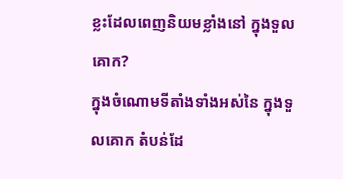ខ្លះដែលពេញនិយមខ្លាំងនៅ ក្នុងទួលគោក?
ក្នុងចំណោមទីតាំងទាំងអស់នៃ ក្នុងទួលគោក តំបន់ដែ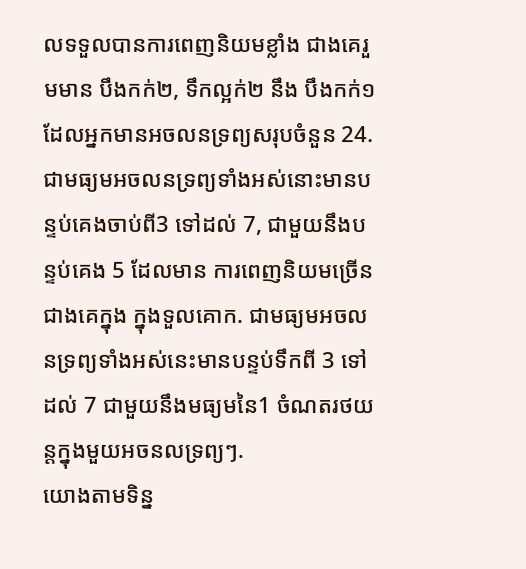លទទួលបានការពេញនិយមខ្លាំង ជាងគេរួមមាន បឹងកក់២, ទឹកល្អក់២ នឹង បឹងកក់១ ដែលអ្នកមានអចលនទ្រព្យសរុបចំនួន 24.
ជាមធ្យមអចលនទ្រព្យទាំងអស់នោះមានបន្ទប់គេងចាប់ពី3 ទៅដល់ 7, ជាមួយនឹងបន្ទប់គេង 5 ដែលមាន ការពេញនិយមច្រើនជាងគេក្នុង ក្នុងទួលគោក. ជាមធ្យមអចលនទ្រព្យទាំងអស់នេះមានបន្ទប់ទឹកពី 3 ទៅដល់ 7 ជាមួយនឹងមធ្យមនៃ1 ចំណតរថយន្តក្នុងមួយអចនលទ្រព្យៗ.
យោងតាមទិន្ន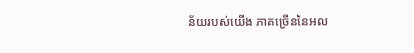ន័យរបស់យើង ភាគច្រើននៃអល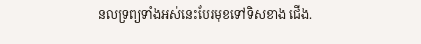នលទ្រព្យទាំងអស់នេះបែរមុខទៅទិសខាង ជើង.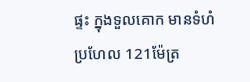ផ្ទះ ក្នុងទួលគោក មានទំហំប្រហែល 121ម៉ែត្រ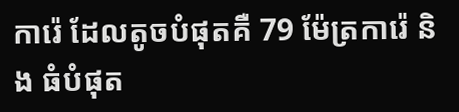ការ៉េ ដែលតូចបំផុតគឺ 79 ម៉ែត្រការ៉េ និង ធំបំផុត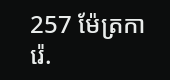257 ម៉ែត្រការ៉េ.